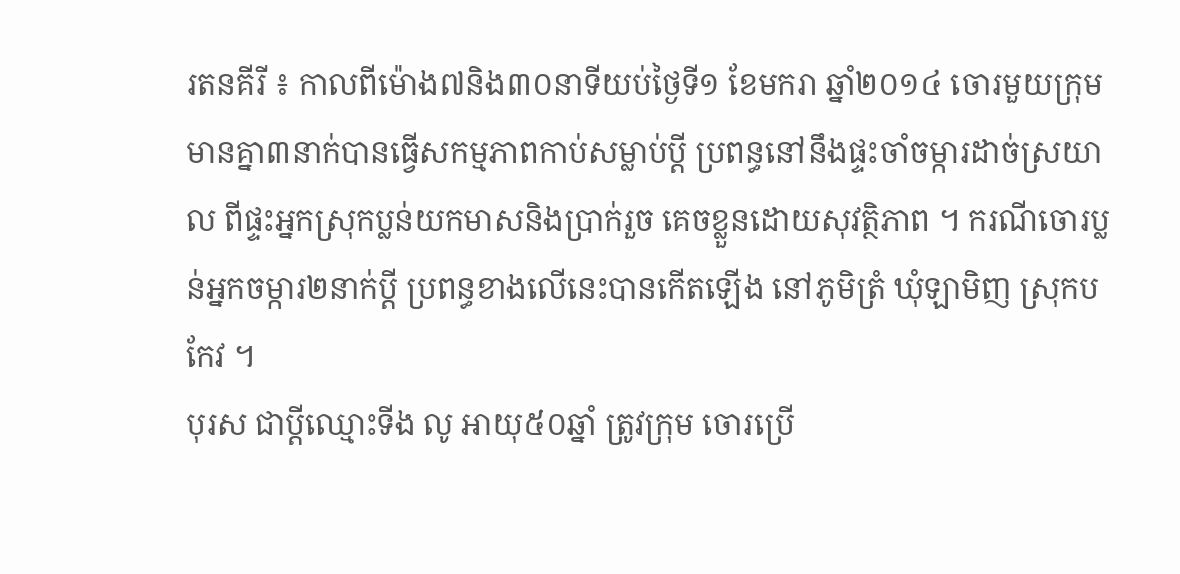រតនគីរី ៖ កាលពីម៉ោង៧និង៣០នាទីយប់ថ្ងៃទី១ ខែមករា ឆ្នាំ២០១៤ ចោរមួយក្រុមមានគ្នា៣នាក់បានធ្វើសកម្មភាពកាប់សម្លាប់ប្ដី ប្រពន្ធនៅនឹងផ្ទះចាំចម្ការដាច់ស្រយាល ពីផ្ទះអ្នកស្រុកប្លន់យកមាសនិងប្រាក់រួច គេចខ្លួនដោយសុវត្ថិភាព ។ ករណីចោរប្លន់អ្នកចម្ការ២នាក់ប្ដី ប្រពន្ធខាងលើនេះបានកើតឡើង នៅភូមិត្រំ ឃុំឡាមិញ ស្រុកបកែវ ។
បុរស ជាប្ដីឈ្មោះទីង លូ អាយុ៥០ឆ្នាំ ត្រូវក្រុម ចោរប្រើ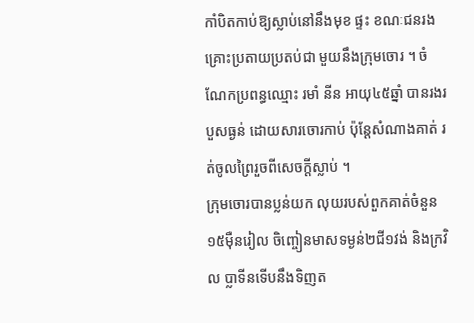កាំបិតកាប់ឱ្យស្លាប់នៅនឹងមុខ ផ្ទះ ខណៈជនរងគ្រោះប្រតាយប្រតប់ជា មួយនឹងក្រុមចោរ ។ ចំណែកប្រពន្ធឈ្មោះ រមាំ នីន អាយុ៤៥ឆ្នាំ បានរងរបួសធ្ងន់ ដោយសារចោរកាប់ ប៉ុន្ដែសំណាងគាត់ រត់ចូលព្រៃរួចពីសេចក្ដីស្លាប់ ។
ក្រុមចោរបានប្លន់យក លុយរបស់ពួកគាត់ចំនួន១៥ម៉ឺនរៀល ចិញ្ចៀនមាសទម្ងន់២ជី១វង់ និងក្រវិល ប្លាទីនទើបនឹងទិញត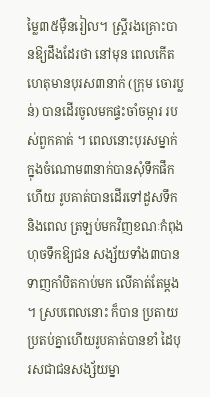ម្លៃ៣៥ម៉ឺនរៀល។ ស្ដ្រីរងគ្រោះបានឱ្យដឹងដែរថា នៅមុន ពេលកើតហេតុមានបុរស៣នាក់ (ក្រុម ចោរប្លន់) បានដើរចូលមកផ្ទះចាំចម្ការ របស់ពួកគាត់ ។ ពេលនោះបុរសម្នាក់ ក្នុងចំណោម៣នាក់បានសុំទឹកផឹក ហើយ រូបគាត់បានដើរទៅដួសទឹក និងពេល ត្រឡប់មកវិញខណៈកំពុងហុចទឹកឱ្យជន សង្ស័យទាំង៣បានទាញកាំបិតកាប់មក លើគាត់តែម្ដង ។ ស្របពេលនោះ ក៏បាន ប្រតាយប្រតប់គ្នាហើយរូបគាត់បានខាំ ដៃបុរសជាជនសង្ស័យម្នា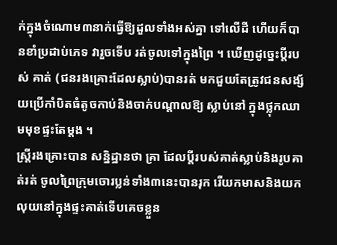ក់ក្នុងចំណោម៣នាក់ធ្វើឱ្យដួលទាំងអស់គ្នា ទៅលើដី ហើយក៏បានខាំប្រដាប់ភេទ វារួចទើប រត់ចូលទៅក្នុងព្រៃ ។ ឃើញដូច្នេះប្ដីរបស់ គាត់ (ជនរងគ្រោះដែលស្លាប់)បានរត់ មកជួយតែត្រូវជនសង្ស័យប្រើកាំបិតធំតូចកាប់និងចាក់បណ្ដាលឱ្យ ស្លាប់នៅ ក្នុងថ្លុកឈាមមុខផ្ទះតែម្ដង ។
ស្ដ្រីរងគ្រោះបាន សន្និដ្ឋានថា គ្រា ដែលប្ដីរបស់គាត់ស្លាប់និងរូបគាត់រត់ ចូលព្រៃក្រុមចោរប្លន់ទាំង៣នេះបានរុក រើយកមាសនិងយកលុយនៅក្នុងផ្ទះគាត់ទើបគេចខ្លួន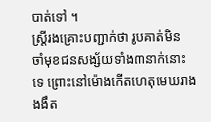បាត់ទៅ ។
ស្ដ្រីរងគ្រោះបញ្ជាក់ថា រូបគាត់មិន ចាំមុខជនសង្ស័យទាំង៣នាក់នោះទេ ព្រោះនៅម៉ោងកើតហេតុមេឃរាងងងឹត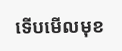ទើបមើលមុខ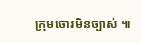ក្រុមចោរមិនច្បាស់ ៕